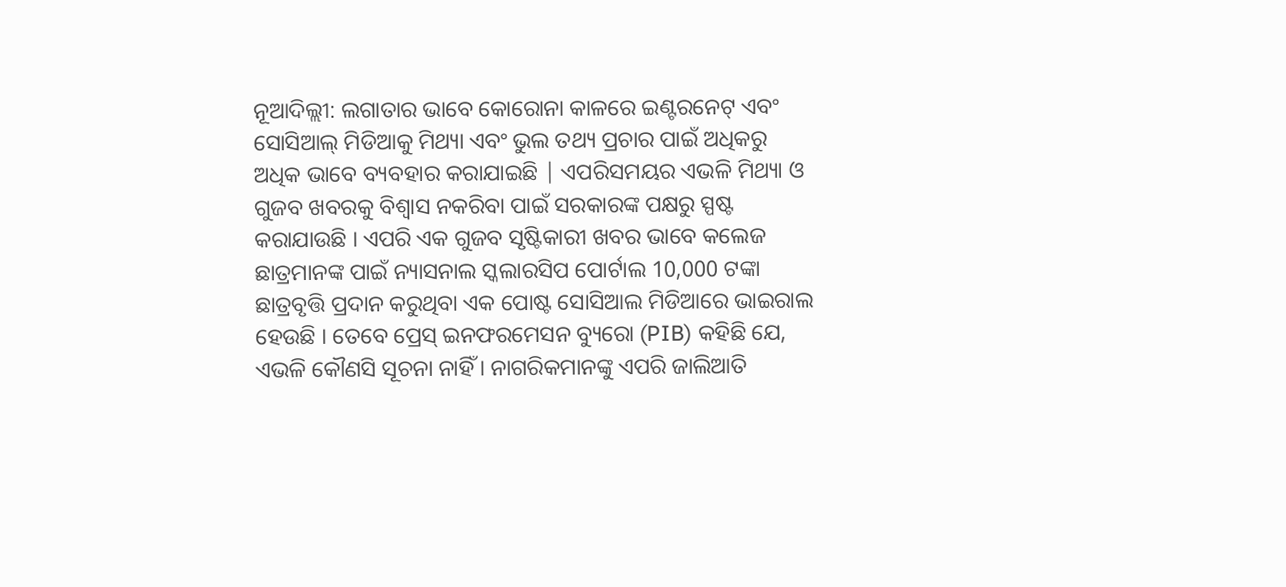ନୂଆଦିଲ୍ଲୀ: ଲଗାତାର ଭାବେ କୋରୋନା କାଳରେ ଇଣ୍ଟରନେଟ୍ ଏବଂ ସୋସିଆଲ୍ ମିଡିଆକୁ ମିଥ୍ୟା ଏବଂ ଭୁଲ ତଥ୍ୟ ପ୍ରଚାର ପାଇଁ ଅଧିକରୁ ଅଧିକ ଭାବେ ବ୍ୟବହାର କରାଯାଇଛି | ଏପରିସମୟର ଏଭଳି ମିଥ୍ୟା ଓ ଗୁଜବ ଖବରକୁ ବିଶ୍ବାସ ନକରିବା ପାଇଁ ସରକାରଙ୍କ ପକ୍ଷରୁ ସ୍ପଷ୍ଟ କରାଯାଉଛି । ଏପରି ଏକ ଗୁଜବ ସୃଷ୍ଟିକାରୀ ଖବର ଭାବେ କଲେଜ ଛାତ୍ରମାନଙ୍କ ପାଇଁ ନ୍ୟାସନାଲ ସ୍କଲାରସିପ ପୋର୍ଟାଲ 10,000 ଟଙ୍କା ଛାତ୍ରବୃତ୍ତି ପ୍ରଦାନ କରୁଥିବା ଏକ ପୋଷ୍ଟ ସୋସିଆଲ ମିଡିଆରେ ଭାଇରାଲ ହେଉଛି । ତେବେ ପ୍ରେସ୍ ଇନଫରମେସନ ବ୍ୟୁରୋ (PIB) କହିଛି ଯେ, ଏଭଳି କୌଣସି ସୂଚନା ନାହିଁ । ନାଗରିକମାନଙ୍କୁ ଏପରି ଜାଲିଆତି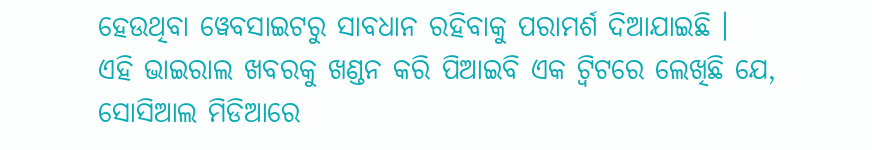ହେଉଥିବା ୱେବସାଇଟରୁ ସାବଧାନ ରହିବାକୁ ପରାମର୍ଶ ଦିଆଯାଇଛି ।
ଏହି ଭାଇରାଲ ଖବରକୁ ଖଣ୍ଡନ କରି ପିଆଇବି ଏକ ଟ୍ବିଟରେ ଲେଖିଛି ଯେ, ସୋସିଆଲ ମିଡିଆରେ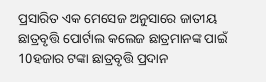ପ୍ରସାରିତ ଏକ ମେସେଜ ଅନୁସାରେ ଜାତୀୟ ଛାତ୍ରବୃତ୍ତି ପୋର୍ଟାଲ କଲେଜ ଛାତ୍ରମାନଙ୍କ ପାଇଁ 10ହଜାର ଟଙ୍କା ଛାତ୍ରବୃତ୍ତି ପ୍ରଦାନ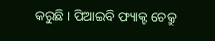କରୁଛି । ପିଆଇବି ଫ୍ୟାକ୍ଟ ଚେକ୍ରୁ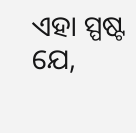ଏହା ସ୍ପଷ୍ଟ ଯେ,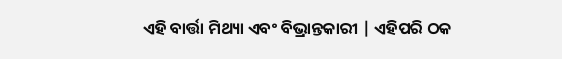ଏହି ବାର୍ତ୍ତା ମିଥ୍ୟା ଏବଂ ବିଭ୍ରାନ୍ତକାରୀ | ଏହିପରି ଠକ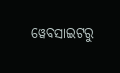ୱେବସାଇଟରୁ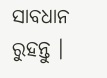ସାବଧାନ ରୁହନ୍ତୁ ।